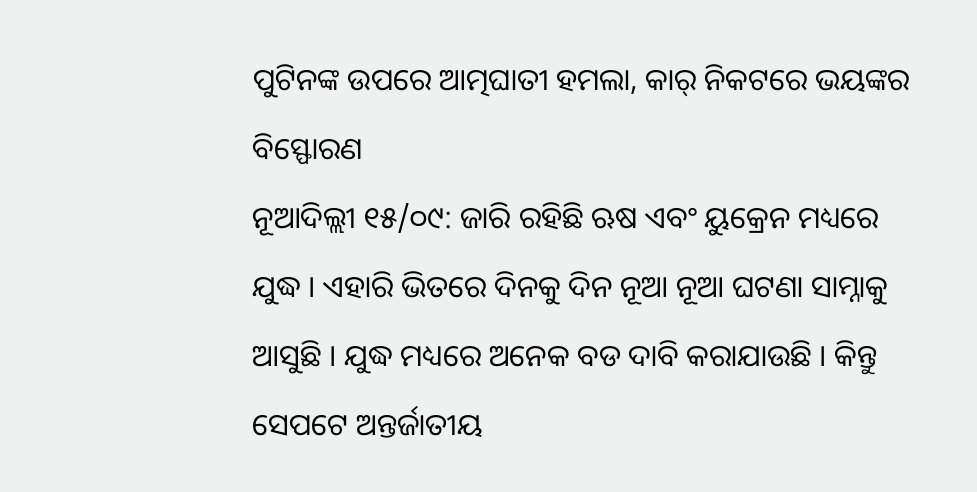ପୁଟିନଙ୍କ ଉପରେ ଆତ୍ମଘାତୀ ହମଲା, କାର୍ ନିକଟରେ ଭୟଙ୍କର ବିସ୍ଫୋରଣ
ନୂଆଦିଲ୍ଲୀ ୧୫/୦୯: ଜାରି ରହିଛି ଋଷ ଏବଂ ୟୁକ୍ରେନ ମଧ୍ୟରେ ଯୁଦ୍ଧ । ଏହାରି ଭିତରେ ଦିନକୁ ଦିନ ନୂଆ ନୂଆ ଘଟଣା ସାମ୍ନାକୁ ଆସୁଛି । ଯୁଦ୍ଧ ମଧ୍ୟରେ ଅନେକ ବଡ ଦାବି କରାଯାଉଛି । କିନ୍ତୁ ସେପଟେ ଅନ୍ତର୍ଜାତୀୟ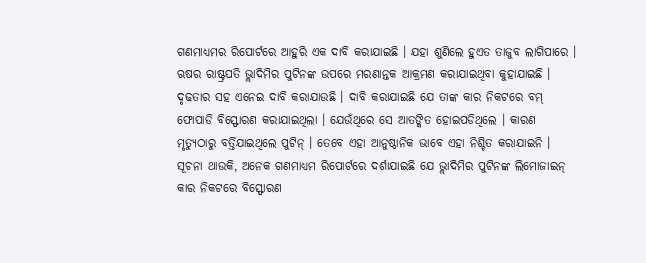ଗଣମାଧ୍ୟମର ରିପୋର୍ଟରେ ଆହୁରି ଏକ ଦାବି କରାଯାଇଛି । ଯହା ଶୁଣିଲେ ହୁଏତ ତାଜୁବ ଲାଗିପାରେ ।
ଋଷର ରାଷ୍ଟ୍ରପତି ଭ୍ଲାଦିମିର ପୁଟିନଙ୍କ ଉପରେ ମରଣାନ୍ତକ ଆକ୍ରମଣ କରାଯାଇଥିବା କୁହାଯାଇଛି । ଦୃଢତାର ସହ ଏନେଇ ଦାବି କରାଯାଉଛି । ଦାବି କରାଯାଇଛି ଯେ ତାଙ୍କ କାର ନିକଟରେ ବମ୍ ଫୋପାଡି ବିସ୍ଫୋରଣ କରାଯାଇଥିଲା । ଯେଉଁଥିରେ ସେ ଆତଙ୍କିତ ହୋଇପଡିଥିଲେ । କାରଣ ମୃତ୍ୟୁଠାରୁ ବର୍ତ୍ତିଯାଇଥିଲେ ପୁଟିନ୍ । ତେବେ ଏହା ଆନୁଷ୍ଠାନିକ ଭାବେ ଏହା ନିଶ୍ଚିତ କରାଯାଇନି ।
ସୂଚନା ଥାଉକି, ଅନେକ ଗଣମାଧ୍ୟମ ରିପୋର୍ଟରେ ଦର୍ଶାଯାଇଛି ଯେ ଭ୍ଲାଦିମିର ପୁଟିନଙ୍କ ଲିମୋଜାଇନ୍ କାର ନିକଟରେ ବିସ୍ଫୋରଣ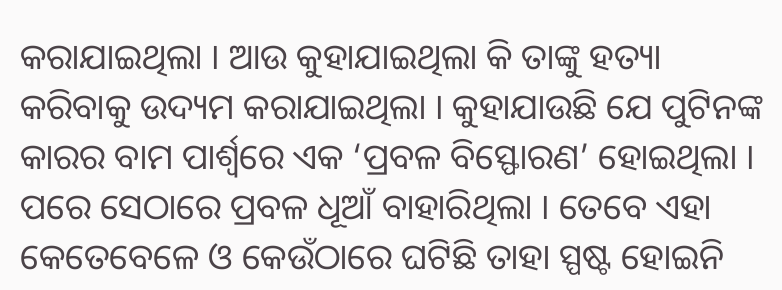କରାଯାଇଥିଲା । ଆଉ କୁହାଯାଇଥିଲା କି ତାଙ୍କୁ ହତ୍ୟା କରିବାକୁ ଉଦ୍ୟମ କରାଯାଇଥିଲା । କୁହାଯାଉଛି ଯେ ପୁଟିନଙ୍କ କାରର ବାମ ପାର୍ଶ୍ୱରେ ଏକ ‘ପ୍ରବଳ ବିସ୍ଫୋରଣ’ ହୋଇଥିଲା । ପରେ ସେଠାରେ ପ୍ରବଳ ଧୂଆଁ ବାହାରିଥିଲା । ତେବେ ଏହା କେତେବେଳେ ଓ କେଉଁଠାରେ ଘଟିଛି ତାହା ସ୍ପଷ୍ଟ ହୋଇନି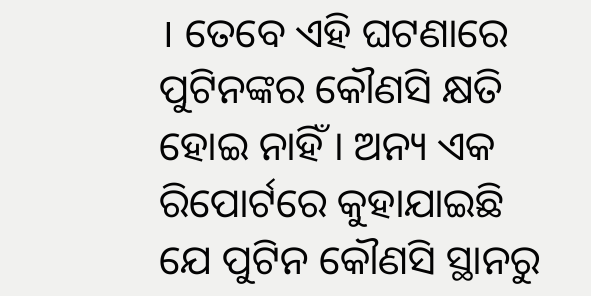। ତେବେ ଏହି ଘଟଣାରେ ପୁଟିନଙ୍କର କୌଣସି କ୍ଷତି ହୋଇ ନାହିଁ । ଅନ୍ୟ ଏକ ରିପୋର୍ଟରେ କୁହାଯାଇଛି ଯେ ପୁଟିନ କୌଣସି ସ୍ଥାନରୁ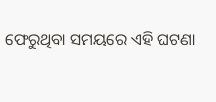ଫେରୁଥିବା ସମୟରେ ଏହି ଘଟଣା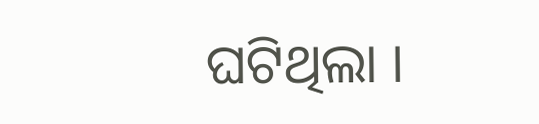ଘଟିଥିଲା ।